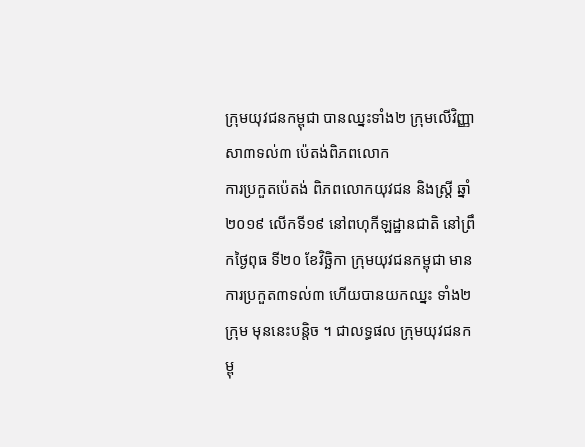ក្រុមយុវជនកម្ពុជា បានឈ្នះទាំង២ ក្រុមលើវិញ្ញាសា៣ទល់៣ ប៉េតង់ពិភពលោក
ការប្រកួតប៉េតង់ ពិភពលោកយុវជន និងស្ត្រី ឆ្នាំ២០១៩ លើកទី១៩ នៅពហុកីឡដ្ឋានជាតិ នៅព្រឹកថ្ងៃពុធ ទី២០ ខែវិច្ឆិកា ក្រុមយុវជនកម្ពុជា មានការប្រកួត៣ទល់៣ ហើយបានយកឈ្នះ ទាំង២ក្រុម មុននេះបន្តិច ។ ជាលទ្ធផល ក្រុមយុវជនកម្ពុ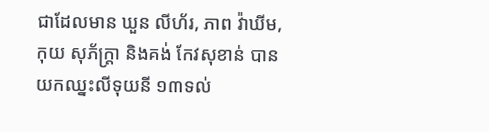ជាដែលមាន ឃួន លីហ័រ, ភាព វ៉ាឃីម, កុយ សុភ័ក្ត្រា និងគង់ កែវសុខាន់ បានយកឈ្នះលីទុយនី ១៣ទល់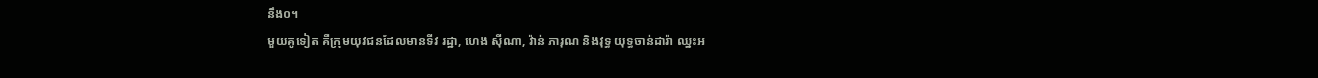នឹង០។
មួយគូទៀត គឺក្រុមយុវជនដែលមានទីវ រដ្ឋា, ហេង ស៊ីណា, វ៉ាន់ ភារុណ និងវុទ្ធ យុទ្ធចាន់ដារ៉ា ឈ្នះអ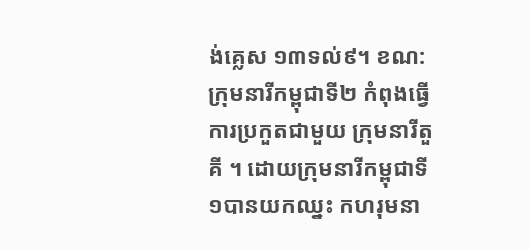ង់គ្លេស ១៣ទល់៩។ ខណ:ក្រុមនារីកម្ពុជាទី២ កំពុងធ្វើការប្រកួតជាមួយ ក្រុមនារីតួគី ។ ដោយក្រុមនារីកម្ពុជាទី១បានយកឈ្នះ កហរុមនា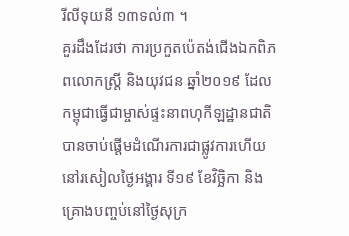រីលីទុយនី ១៣ទល់៣ ។
គួរដឹងដែរថា ការប្រកួតប៉េតង់ជើងឯកពិភពលោកស្ត្រី និងយុវជន ឆ្នាំ២០១៩ ដែលកម្ពុជាធ្វើជាម្ចាស់ផ្ទះនាពហុកីឡដ្ឋានជាតិបានចាប់ផ្ដើមដំណើរការជាផ្លូវការហើយនៅរសៀលថ្ងៃអង្គារ ទី១៩ ខែវិច្ឆិកា និងគ្រោងបញ្ចប់នៅថ្ងៃសុក្រ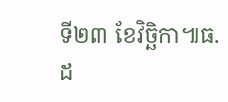ទី២៣ ខែវិច្ឆិកា៕ធ.ដ